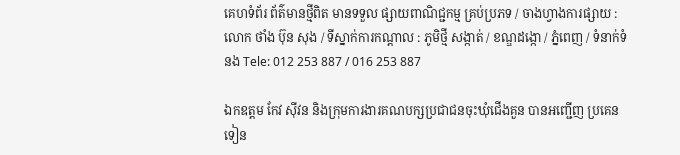គេហទំព័រ ព័ត៌មានថ្មីពិត មានទទួល ផ្សាយពាណិជ្ជកម្ម គ្រប់ប្រភទ / ចាងហ្វាងការផ្សាយ : លោក ថាំង ប៊ុន សុង / ទីស្នាក់ការកណ្តាល : ភូមិថ្មី សង្កាត់ / ខណ្ឌដង្កោ / ភ្នំពេញ / ទំនាក់ទំនង Tele: 012 253 887 / 016 253 887

ឯកឧត្តម កែវ ស៊ីវន និងក្រុមការងារគណបក្សប្រជាជនចុះឃុំជើងគួន បានអញ្ជើញ ប្រគេនទៀន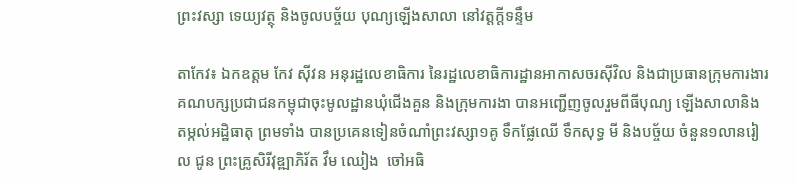ព្រះវស្សា ទេយ្យវត្ថុ និងចូលបច្ច័យ បុណ្យឡើងសាលា នៅវត្តក្តីទន្ទឹម

តាកែវ៖ ឯកឧត្តម កែវ ស៊ីវន អនុរដ្ឋលេខាធិការ នៃរដ្ឋលេខាធិការដ្ឋានអាកាសចរស៊ីវិល និងជាប្រធានក្រុមការងារគណបក្សប្រជាជនកម្ពុជាចុះមូលដ្ឋានឃុំជើងគួន និងក្រុមការងា បានអញ្ជើញចូលរួមពីធីបុណ្យ ឡើងសាលានិងតម្កល់អដ្ឋិធាតុ ព្រមទាំង បានប្រគេនទៀនចំណាំព្រះវស្សា១គូ ទឹកផ្លែឈើ ទឹកសុទ្ធ មី និងបច្ច័យ ចំនួន១លានរៀល ជូន ព្រះគ្រូសិរីវុឌ្ឍាភិរ័ត វឹម ឈៀង  ចៅអធិ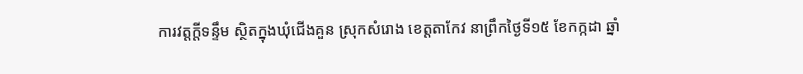ការវត្តក្តីទន្ទឹម ស្ថិតក្នុងឃុំជើងគួន ស្រុកសំរោង ខេត្តតាកែវ នាព្រឹកថ្ងៃទី១៥ ខែកក្កដា ឆ្នាំ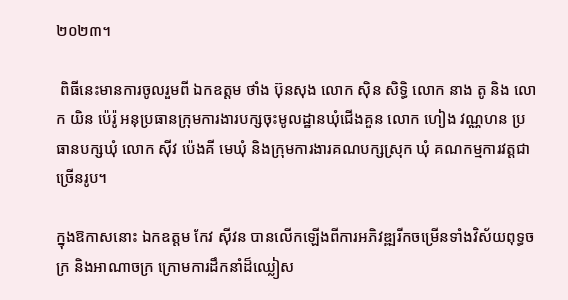២០២៣។

 ពិធីនេះមានការចូលរួមពី ឯកឧត្តម ថាំង ប៊ុនសុង លោក ស៊ិន សិទ្ធិ លោក នាង តូ និង លោក យិន ប៉េរ៉ូ អនុប្រធានក្រុមការងារបក្សចុះមូលដ្ឋានឃុំជើងគួន លោក ហៀង វណ្ណហន ប្រធានបក្សឃុំ លោក ស៊ីវ ប៉េងគី មេឃុំ និងក្រុមការងារគណបក្សស្រុក ឃុំ គណកម្មការវត្តជាច្រើនរូប។

ក្នុងឱកាសនោះ ឯកឧត្តម កែវ ស៊ីវន បានលើកឡើងពីការអភិវឌ្ឍរីកចម្រើនទាំងវិស័យពុទ្ធចក្រ និងអាណាចក្រ ក្រោមការដឹកនាំដ៏ឈ្លៀស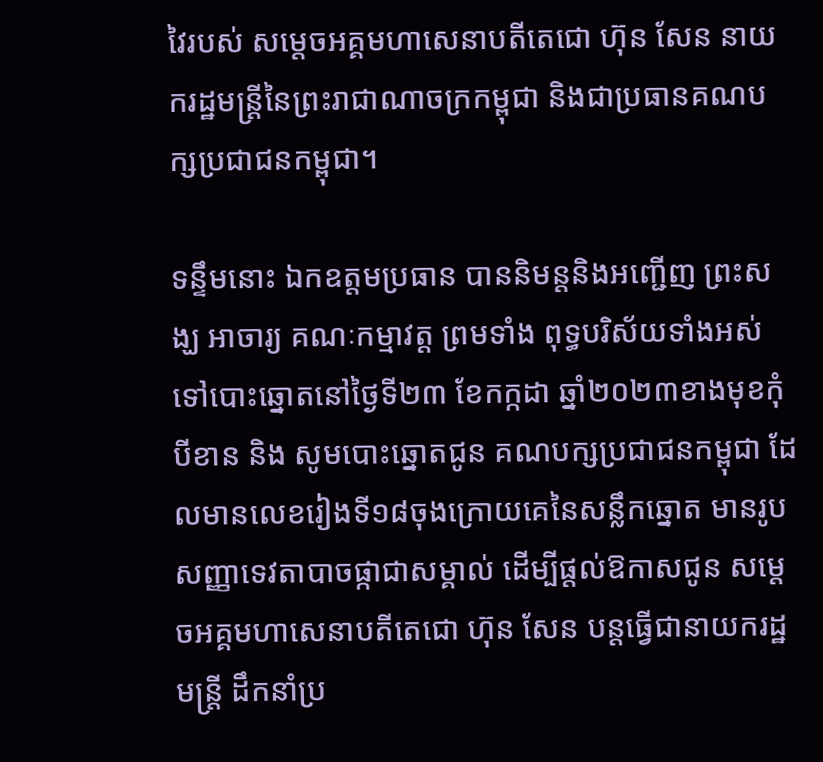វៃរបស់ សម្តេចអគ្គមហាសេនាបតីតេជោ ហ៊ុន សែន នាយករដ្ឋមន្ត្រីនៃព្រះរាជាណាចក្រកម្ពុជា និងជាប្រធានគណបក្សប្រជាជនកម្ពុជា។

ទន្ទឹមនោះ ឯកឧត្តមប្រធាន បាននិមន្តនិងអញ្ជើញ ព្រះសង្ឃ អាចារ្យ គណៈកម្មាវត្ត ព្រមទាំង ពុទ្ធបរិស័យទាំងអស់ ទៅបោះឆ្នោតនៅថ្ងៃទី២៣ ខែកក្កដា ឆ្នាំ២០២៣ខាងមុខកុំបីខាន និង សូមបោះឆ្នោតជូន គណបក្សប្រជាជនកម្ពុជា ដែលមានលេខរៀងទី១៨ចុងក្រោយគេនៃសន្លឹកឆ្នោត មានរូបសញ្ញាទេវតាបាចផ្កាជាសម្គាល់ ដើម្បីផ្តល់ឱកាសជូន សម្តេចអគ្គមហាសេនាបតីតេជោ ហ៊ុន សែន បន្តធ្វើជានាយករដ្ឋមន្ត្រី ដឹកនាំប្រ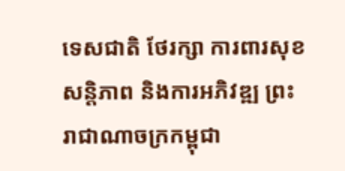ទេសជាតិ ថែរក្សា ការពារសុខសន្តិភាព និងការអភិវឌ្ឍ ព្រះរាជាណាចក្រកម្ពុជា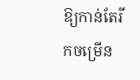ឱ្យកាន់តែរីកចម្រើន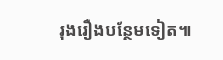រុងរឿងបន្ថែមទៀត៕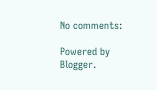No comments:

Powered by Blogger.